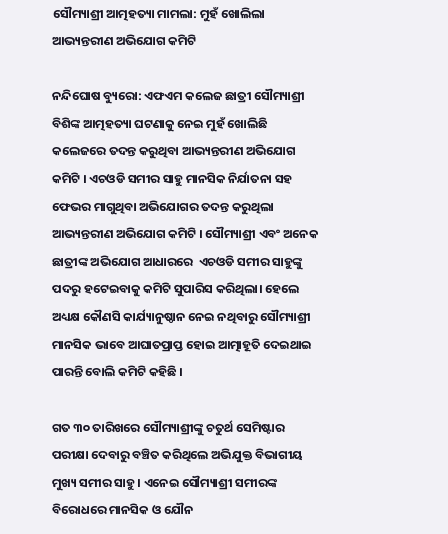ସୌମ୍ୟାଶ୍ରୀ ଆତ୍ମହତ୍ୟା ମାମଲା: ମୁହଁ ଖୋଲିଲା ଆଭ୍ୟନ୍ତରୀଣ ଅଭିଯୋଗ କମିଟି

ନନ୍ଦିଘୋଷ ବ୍ୟୁରୋ: ଏଫଏମ କଲେଜ ଛାତ୍ରୀ ସୌମ୍ୟାଶ୍ରୀ ବିଶିଙ୍କ ଆତ୍ମହତ୍ୟା ଘଟଣାକୁ ନେଇ ମୁହଁ ଖୋଲିଛି କଲେଜରେ ତଦନ୍ତ କରୁଥିବା ଆଭ୍ୟନ୍ତରୀଣ ଅଭିଯୋଗ କମିଟି । ଏଚଓଡି ସମୀର ସାହୁ ମାନସିକ ନିର୍ଯାତନା ସହ ଫେଭର ମାଗୁଥିବା ଅଭିଯୋଗର ତଦନ୍ତ କରୁଥିଲା ଆଭ୍ୟନ୍ତରୀଣ ଅଭିଯୋଗ କମିଟି । ସୌମ୍ୟାଶ୍ରୀ ଏବଂ ଅନେକ ଛାତ୍ରୀଙ୍କ ଅଭିଯୋଗ ଆଧାରରେ  ଏଚଓଡି ସମୀର ସାହୁଙ୍କୁ ପଦରୁ ହଟେଇବାକୁ କମିଟି ସୁପାରିସ କରିଥିଲା। ହେଲେ  ଅଧ୍ୟକ୍ଷ କୌଣସି କାର୍ଯ୍ୟାନୁଷ୍ଠାନ ନେଇ ନଥିବାରୁ ସୌମ୍ୟାଶ୍ରୀ ମାନସିକ ଭାବେ ଆଘାତପ୍ରାପ୍ତ ହୋଇ ଆତ୍ମାହୂତି ଦେଇଥାଇ ପାରନ୍ତି ବୋଲି କମିଟି କହିଛି ।

ଗତ ୩୦ ତାରିଖରେ ସୌମ୍ୟାଶ୍ରୀଙ୍କୁ ଚତୁର୍ଥ ସେମିଷ୍ଟାର ପରୀକ୍ଷା ଦେବାରୁ ବଞ୍ଚିତ କରିଥିଲେ ଅଭିଯୁକ୍ତ ବିଭାଗୀୟ ମୁଖ୍ୟ ସମୀର ସାହୁ । ଏନେଇ ସୌମ୍ୟାଶ୍ରୀ ସମୀରଙ୍କ ବିରୋଧରେ ମାନସିକ ଓ ଯୌନ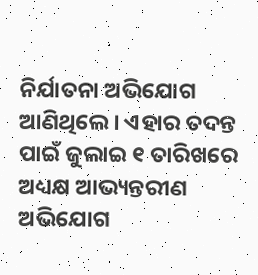ନିର୍ଯାତନା ଅଭିଯୋଗ ଆଣିଥିଲେ । ଏହାର ତଦନ୍ତ ପାଇଁ ଜୁଲାଇ ୧ ତାରିଖରେ ଅଧ୍ୟକ୍ଷ ଆଭ୍ୟନ୍ତରୀଣ ଅଭିଯୋଗ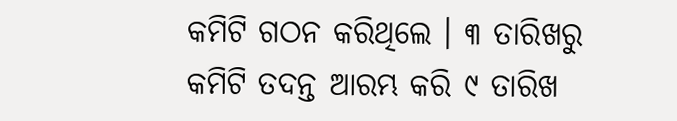କମିଟି ଗଠନ କରିଥିଲେ । ୩ ତାରିଖରୁ କମିଟି ତଦନ୍ତ ଆରମ୍ଭ କରି ୯ ତାରିଖ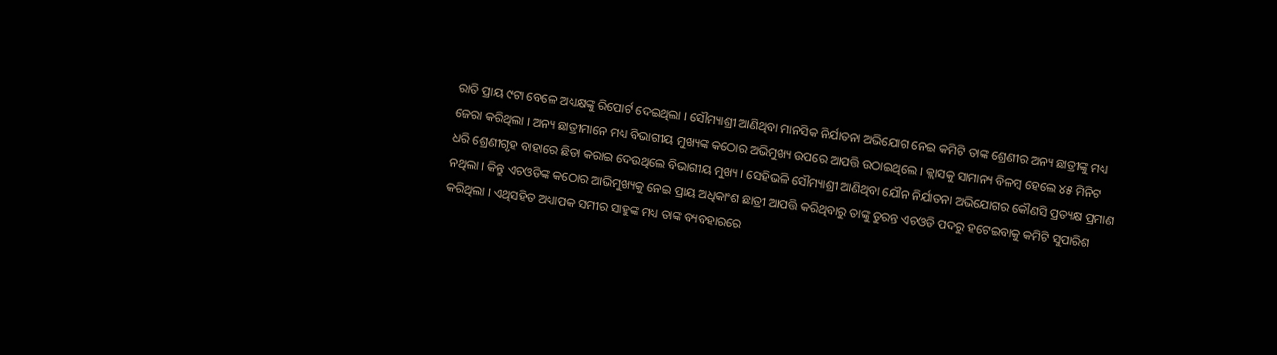ରାତି ପ୍ରାୟ ୯ଟା ବେଳେ ଅଧ୍ୟକ୍ଷଙ୍କୁ ରିପୋର୍ଟ ଦେଇଥିଲା । ସୌମ୍ୟାଶ୍ରୀ ଆଣିଥିବା ମାନସିକ ନିର୍ଯାତନା ଅଭିଯୋଗ ନେଇ କମିଟି ତାଙ୍କ ଶ୍ରେଣୀର ଅନ୍ୟ ଛାତ୍ରୀଙ୍କୁ ମଧ୍ୟ ଜେରା କରିଥିଲା । ଅନ୍ୟ ଛାତ୍ରୀମାନେ ମଧ୍ୟ ବିଭାଗୀୟ ମୁଖ୍ୟଙ୍କ କଠୋର ଅଭିମୁଖ୍ୟ ଉପରେ ଆପତ୍ତି ଉଠାଇଥିଲେ । କ୍ଲାସକୁ ସାମାନ୍ୟ ବିଳମ୍ବ ହେଲେ ୪୫ ମିନିଟ ଧରି ଶ୍ରେଣୀଗୃହ ବାହାରେ ଛିଡା କରାଇ ଦେଉଥିଲେ ବିଭାଗୀୟ ମୁଖ୍ୟ । ସେହିଭଳି ସୌମ୍ୟାଶ୍ରୀ ଆଣିଥିବା ଯୌନ ନିର୍ଯାତନା ଅଭିଯୋଗର କୌଣସି ପ୍ରତ୍ୟକ୍ଷ ପ୍ରମାଣ ନଥିଲା । କିନ୍ତୁ ଏଚଓଡିଙ୍କ କଠୋର ଆଭିମୁଖ୍ୟକୁ ନେଇ ପ୍ରାୟ ଅଧିକାଂଶ ଛାତ୍ରୀ ଆପତ୍ତି କରିଥିବାରୁ ତାଙ୍କୁ ତୁରନ୍ତ ଏଚଓଡି ପଦରୁ ହଟେଇବାକୁ କମିଟି ସୁପାରିଶ କରିଥିଲା । ଏଥିସହିତ ଅଧ୍ୟାପକ ସମୀର ସାହୁଙ୍କ ମଧ୍ୟ ତାଙ୍କ ବ୍ୟବହାରରେ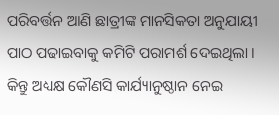ପରିବର୍ତ୍ତନ ଆଣି ଛାତ୍ରୀଙ୍କ ମାନସିକତା ଅନୁଯାୟୀ ପାଠ ପଢାଇବାକୁ କମିଟି ପରାମର୍ଶ ଦେଇଥିଲା । କିନ୍ତୁ ଅଧ୍ୟକ୍ଷ କୌଣସି କାର୍ଯ୍ୟାନୁଷ୍ଠାନ ନେଇ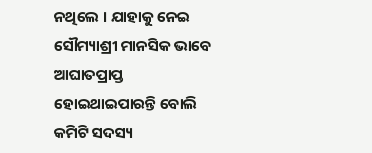ନଥିଲେ । ଯାହାକୁ ନେଇ ସୌମ୍ୟାଶ୍ରୀ ମାନସିକ ଭାବେ ଆଘାତପ୍ରାପ୍ତ ହୋଇଥାଇପାରନ୍ତି ବୋଲି କମିଟି ସଦସ୍ୟ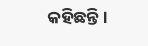କହିଛନ୍ତି ।